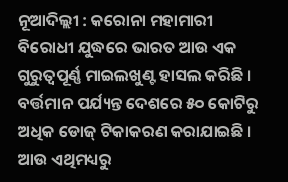ନୂଆଦିଲ୍ଲୀ : କରୋନା ମହାମାରୀ ବିରୋଧୀ ଯୁଦ୍ଧରେ ଭାରତ ଆଉ ଏକ ଗୁରୁତ୍ୱପୂର୍ଣ୍ଣ ମାଇଲଖୁଣ୍ଟ ହାସଲ କରିଛି । ବର୍ତ୍ତମାନ ପର୍ଯ୍ୟନ୍ତ ଦେଶରେ ୫୦ କୋଟିରୁ ଅଧିକ ଡୋଜ୍ ଟିକାକରଣ କରାଯାଇଛି । ଆଉ ଏଥିମଧ୍ୟରୁ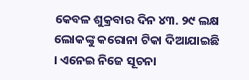କେବଳ ଶୁକ୍ରବାର ଦିନ ୪୩. ୨୯ ଲକ୍ଷ ଲୋକଙ୍କୁ କରୋନା ଟିକା ଦିଆଯାଇଛି । ଏନେଇ ନିଜେ ସୂଚନା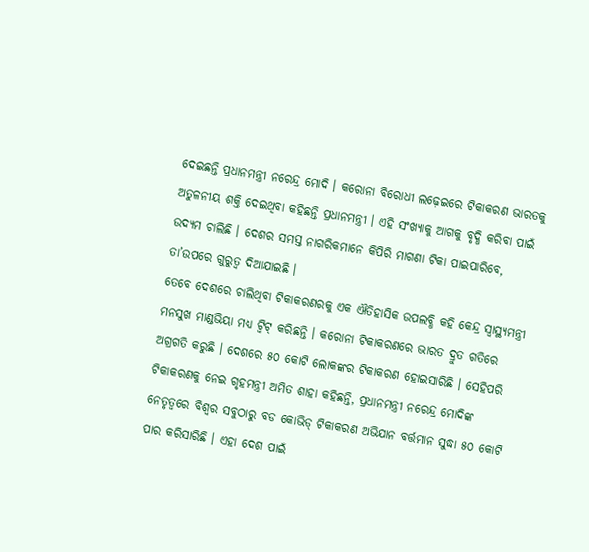ଦେଇଛନ୍ତି ପ୍ରଧାନମନ୍ତ୍ରୀ ନରେନ୍ଦ୍ର ମୋଦି । କରୋନା ବିରୋଧୀ ଲଢ଼େଇରେ ଟିକାକରଣ ଭାରତକୁ ଅତୁଳନୀୟ ଶକ୍ତି ଦେଇଥିବା କହିଛନ୍ତି ପ୍ରଧାନମନ୍ତ୍ରୀ । ଏହି ସଂଖ୍ୟାକୁ ଆଗକୁ ବୃଦ୍ଧି କରିବା ପାଇଁ ଉଦ୍ୟମ ଚାଲିଛି । ଦେଶର ସମସ୍ତ ନାଗରିକମାନେ କିପିରି ମାଗଣା ଟିକା ପାଇପାରିବେ, ତା’ଉପରେ ଗୁରୁତ୍ୱ ଦିଆଯାଇଛି ।
ତେବେ ଦେଶରେ ଚାଲିଥିବା ଟିକାକରଣରକୁ ଏକ ଐତିହାସିକ ଉପଲବ୍ଧି କହି କେନ୍ଦ୍ର ସ୍ୱାସ୍ଥ୍ୟମନ୍ତ୍ରୀ ମନସୁଖ ମାଣ୍ଡଭିୟା ମଧ୍ୟ ଟ୍ୱିଟ୍ କରିଛନ୍ତି । କରୋନା ଟିକାକରଣରେ ଭାରତ ଦ୍ରୁତ ଗତିରେ ଅଗ୍ରଗତି କରୁଛି । ଦେଶରେ ୫୦ କୋଟି ଲୋକଙ୍କର ଟିକାକରଣ ହୋଇସାରିଛି । ସେହିପରି ଟିକାକରଣକୁ ନେଇ ଗୃହମନ୍ତ୍ରୀ ଅମିତ ଶାହା କହିଛନ୍ତି, ପ୍ରଧାନମନ୍ତ୍ରୀ ନରେନ୍ଦ୍ର ମୋଦିଙ୍କ ନେତୃତ୍ୱରେ ବିଶ୍ୱର ସବୁଠାରୁ ବଡ କୋଭିଡ୍ ଟିକାକରଣ ଅଭିଯାନ ବର୍ତ୍ତମାନ ସୁଦ୍ଧା ୫୦ କୋଟି ପାର କରିସାରିଛି । ଏହା ଦେଶ ପାଇଁ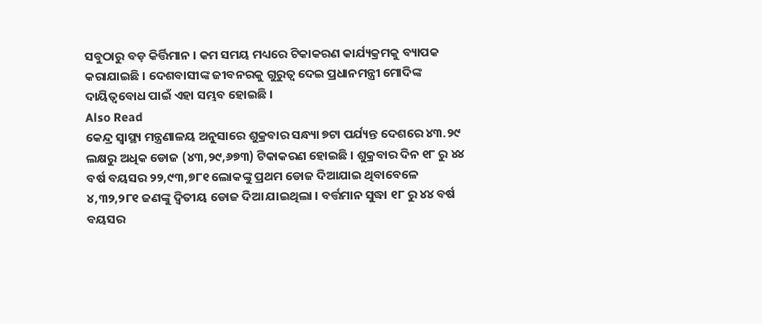ସବୁଠାରୁ ବଡ଼ କିର୍ତ୍ତିମାନ । କମ ସମୟ ମଧ୍ୟରେ ଟିକାକରଣ କାର୍ଯ୍ୟକ୍ରମକୁ ବ୍ୟାପକ କରାଯାଇଛି । ଦେଶବାସୀଙ୍କ ଜୀବନରକୁ ଗୁରୁତ୍ୱ ଦେଇ ପ୍ରଧାନମନ୍ତ୍ରୀ ମୋଦିଙ୍କ ଦାୟିତ୍ୱବୋଧ ପାଇଁ ଏହା ସମ୍ଭବ ହୋଇଛି ।
Also Read
କେନ୍ଦ୍ର ସ୍ୱାସ୍ଥ୍ୟ ମନ୍ତ୍ରଣାଳୟ ଅନୁସାରେ ଶୁକ୍ରବାର ସନ୍ଧ୍ୟା ୭ଟା ପର୍ଯ୍ୟନ୍ତ ଦେଶରେ ୪୩.୨୯ ଲକ୍ଷରୁ ଅଧିକ ଡୋଜ (୪୩,୨୯,୬୭୩) ଟିକାକରଣ ହୋଇଛି । ଶୁକ୍ରବାର ଦିନ ୧୮ ରୁ ୪୪ ବର୍ଷ ବୟସର ୨୨,୯୩,୭୮୧ ଲୋକଙ୍କୁ ପ୍ରଥମ ଡୋଜ ଦିଆଯାଇ ଥିବାବେଳେ ୪,୩୨,୨୮୧ ଜଣଙ୍କୁ ଦ୍ୱିତୀୟ ଡୋଜ ଦିଆ ଯାଇଥିଲା । ବର୍ତ୍ତମାନ ସୁଦ୍ଧା ୧୮ ରୁ ୪୪ ବର୍ଷ ବୟସର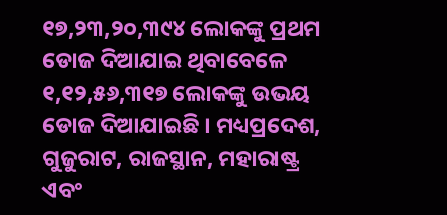୧୭,୨୩,୨୦,୩୯୪ ଲୋକଙ୍କୁ ପ୍ରଥମ ଡୋଜ ଦିଆଯାଇ ଥିବାବେଳେ ୧,୧୨,୫୬,୩୧୭ ଲୋକଙ୍କୁ ଉଭୟ ଡୋଜ ଦିଆଯାଇଛି । ମଧ୍ୟପ୍ରଦେଶ, ଗୁଜୁରାଟ, ରାଜସ୍ଥାନ, ମହାରାଷ୍ଟ୍ର ଏବଂ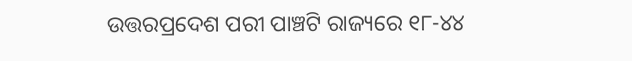ଉତ୍ତରପ୍ରଦେଶ ପରୀ ପାଞ୍ଚଟି ରାଜ୍ୟରେ ୧୮-୪୪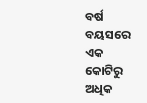ବର୍ଷ ବୟସରେ ଏକ କୋଟିରୁ ଅଧିକ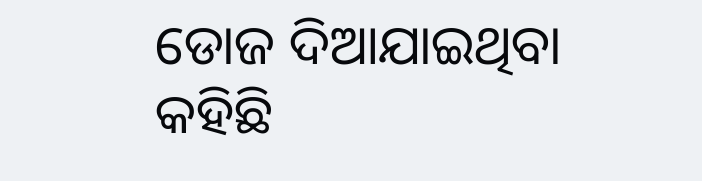ଡୋଜ ଦିଆଯାଇଥିବା କହିଛି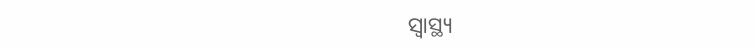ସ୍ୱାସ୍ଥ୍ୟ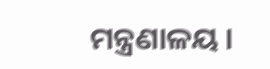ମନ୍ତ୍ରଣାଳୟ ।